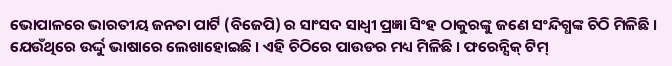ଭୋପାଳରେ ଭାରତୀୟ ଜନତା ପାର୍ଟି (ବିଜେପି) ର ସାଂସଦ ସାଧ୍ୱୀ ପ୍ରଜ୍ଞା ସିଂହ ଠାକୁରଙ୍କୁ ଜଣେ ସଂନ୍ଦିଗ୍ଧଙ୍କ ଚିଠି ମିଳିଛି । ଯେଉଁଥିରେ ଉର୍ଦ୍ଦୁ ଭାଷାରେ ଲେଖାହୋଇଛି । ଏହି ଚିଠିରେ ପାଉଡର ମଧ୍ୟ ମିଳିଛି । ଫରେନ୍ସିକ୍ ଟିମ୍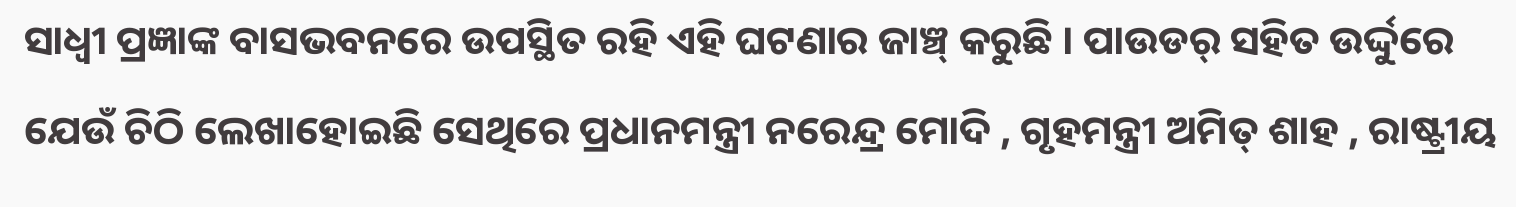ସାଧ୍ୱୀ ପ୍ରଜ୍ଞାଙ୍କ ବାସଭବନରେ ଉପସ୍ଥିତ ରହି ଏହି ଘଟଣାର ଜାଞ୍ଚ୍ କରୁଛି । ପାଉଡର୍ ସହିତ ଉର୍ଦ୍ଦୁରେ ଯେଉଁ ଚିଠି ଲେଖାହୋଇଛି ସେଥିରେ ପ୍ରଧାନମନ୍ତ୍ରୀ ନରେନ୍ଦ୍ର ମୋଦି , ଗୃହମନ୍ତ୍ରୀ ଅମିତ୍ ଶାହ , ରାଷ୍ଟ୍ରୀୟ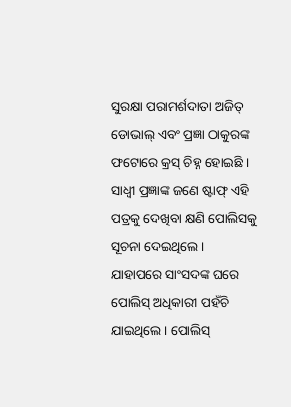ସୁରକ୍ଷା ପରାମର୍ଶଦାତା ଅଜିତ୍ ଡୋଭାଲ୍ ଏବଂ ପ୍ରଜ୍ଞା ଠାକୁରଙ୍କ ଫଟୋରେ କ୍ରସ୍ ଚିହ୍ନ ହୋଇଛି । ସାଧ୍ୱୀ ପ୍ରଜ୍ଞାଙ୍କ ଜଣେ ଷ୍ଟାଫ୍ ଏହି ପତ୍ରକୁ ଦେଖିବା କ୍ଷଣି ପୋଲିସକୁ ସୂଚନା ଦେଇଥିଲେ । ଯାହାପରେ ସାଂସଦଙ୍କ ଘରେ ପୋଲିସ୍ ଅଧିକାରୀ ପହଁଚି ଯାଇଥିଲେ । ପୋଲିସ୍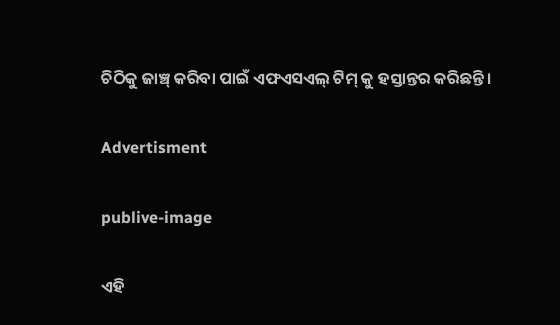ଚିଠିକୁ ଜାଞ୍ଚ୍ କରିବା ପାଇଁ ଏଫଏସଏଲ୍ ଟିମ୍ କୁ ହସ୍ତାନ୍ତର କରିଛନ୍ତି ।

Advertisment

publive-image

ଏହି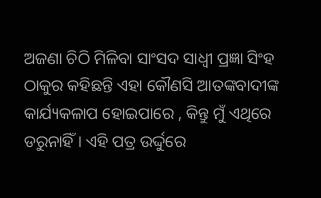ଅଜଣା ଚିଠି ମିଳିବା ସାଂସଦ ସାଧ୍ୱୀ ପ୍ରଜ୍ଞା ସିଂହ ଠାକୁର କହିଛନ୍ତି ଏହା କୌଣସି ଆତଙ୍କବାଦୀଙ୍କ କାର୍ଯ୍ୟକଳାପ ହୋଇପାରେ , କିନ୍ତୁ ମୁଁ ଏଥିରେ ଡରୁନାହିଁ । ଏହି ପତ୍ର ଉର୍ଦ୍ଦୁରେ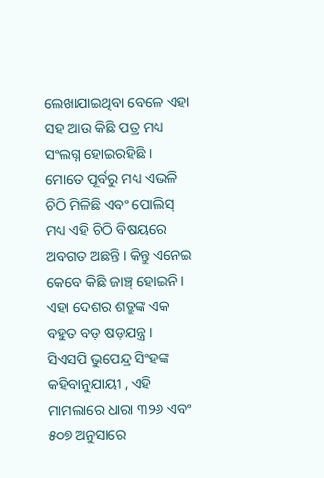ଲେଖାଯାଇଥିବା ବେଳେ ଏହା ସହ ଆଉ କିଛି ପତ୍ର ମଧ୍ୟ ସଂଲଗ୍ନ ହୋଇରହିଛି । ମୋତେ ପୂର୍ବରୁ ମଧ୍ୟ ଏଭଳି ଚିଠି ମିଳିଛି ଏବଂ ପୋଲିସ୍ ମଧ୍ୟ ଏହି ଚିଠି ବିଷୟରେ ଅବଗତ ଅଛନ୍ତି । କିନ୍ତୁ ଏନେଇ କେବେ କିଛି ଜାଞ୍ଚ୍ ହୋଇନି । ଏହା ଦେଶର ଶତ୍ରୁଙ୍କ ଏକ ବହୁତ ବଡ଼ ଷଡ଼ଯନ୍ତ୍ର । ସିଏସପି ଭୁପେନ୍ଦ୍ର ସିଂହଙ୍କ କହିବାନୁଯାୟୀ , ଏହି ମାମଲାରେ ଧାରା ୩୨୬ ଏବଂ ୫୦୭ ଅନୁସାରେ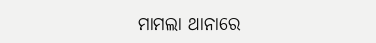ମାମଲା ଥାନାରେ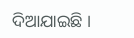ଦିଆଯାଇଛି ।